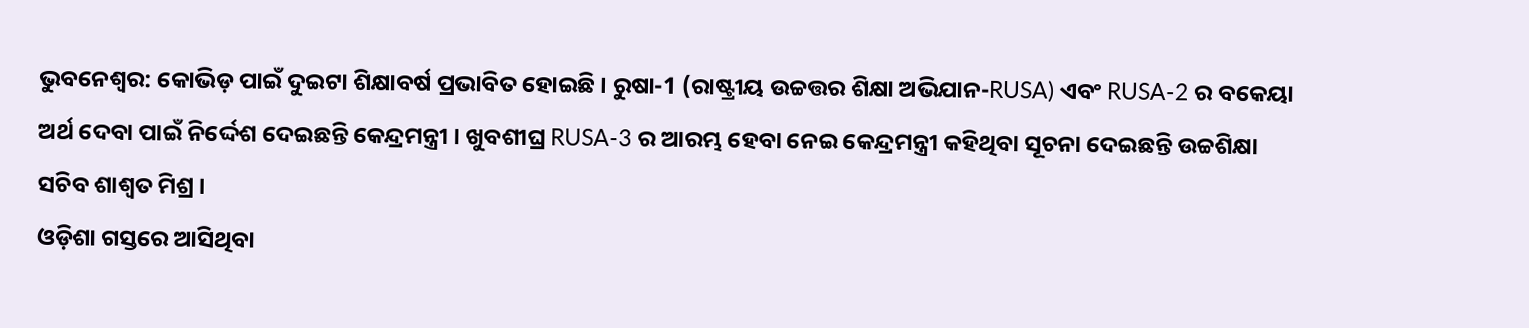ଭୁବନେଶ୍ବର: କୋଭିଡ଼ ପାଇଁ ଦୁଇଟା ଶିକ୍ଷାବର୍ଷ ପ୍ରଭାବିତ ହୋଇଛି । ରୁଷା-1 (ରାଷ୍ଟ୍ରୀୟ ଉଚ୍ଚତ୍ତର ଶିକ୍ଷା ଅଭିଯାନ-RUSA) ଏବଂ RUSA-2 ର ବକେୟା ଅର୍ଥ ଦେବା ପାଇଁ ନିର୍ଦ୍ଦେଶ ଦେଇଛନ୍ତି କେନ୍ଦ୍ରମନ୍ତ୍ରୀ । ଖୁବଶୀଘ୍ର RUSA-3 ର ଆରମ୍ଭ ହେବା ନେଇ କେନ୍ଦ୍ରମନ୍ତ୍ରୀ କହିଥିବା ସୂଚନା ଦେଇଛନ୍ତି ଉଚ୍ଚଶିକ୍ଷା ସଚିବ ଶାଶ୍ବତ ମିଶ୍ର ।
ଓଡ଼ିଶା ଗସ୍ତରେ ଆସିଥିବା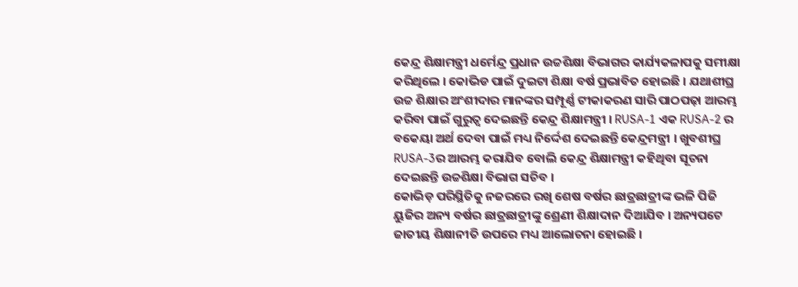କେନ୍ଦ୍ର ଶିକ୍ଷାମନ୍ତ୍ରୀ ଧର୍ମେନ୍ଦ୍ର ପ୍ରଧାନ ଉଚ୍ଚଶିକ୍ଷା ବିଭାଗର କାର୍ଯ୍ୟକଳାପକୁ ସମୀକ୍ଷା କରିଥିଲେ । କୋଭିଡ ପାଇଁ ଦୁଇଟା ଶିକ୍ଷା ବର୍ଷ ପ୍ରଭାବିତ ହୋଇଛି । ଯଥାଶୀଘ୍ର ଉଚ୍ଚ ଶିକ୍ଷାର ଅଂଶୀଦାର ମାନଙ୍କର ସମ୍ପୂର୍ଣ୍ଣ ଟୀକାକରଣ ସାରି ପାଠପଢ଼ା ଆରମ୍ଭ କରିବା ପାଇଁ ଗୁରୁତ୍ବ ଦେଇଛନ୍ତି କେନ୍ଦ୍ର ଶିକ୍ଷାମନ୍ତ୍ରୀ । RUSA-1 ଏକ RUSA-2 ର ବକେୟା ଅର୍ଥ ଦେବା ପାଇଁ ମଧ୍ୟ ନିର୍ଦ୍ଦେଶ ଦେଇଛନ୍ତି କେନ୍ଦ୍ରମନ୍ତ୍ରୀ । ଖୁବଶୀଘ୍ର RUSA-3ର ଆରମ୍ଭ କରାଯିବ ବୋଲି କେନ୍ଦ୍ର ଶିକ୍ଷାମନ୍ତ୍ରୀ କହିଥିବା ସୂଚନା ଦେଇଛନ୍ତି ଉଚ୍ଚଶିକ୍ଷା ବିଭାଗ ସଚିବ ।
କୋଭିଡ଼ ପରିସ୍ଥିତିକୁ ନଜରରେ ରଖି ଶେଷ ବର୍ଷର ଛାତ୍ରଛାତ୍ରୀଙ୍କ ଭଳି ପିଜି ୟୁଜିର ଅନ୍ୟ ବର୍ଷର ଛାତ୍ରଛାତ୍ରୀଙ୍କୁ ଶ୍ରେଣୀ ଶିକ୍ଷାଦାନ ଦିଆଯିବ । ଅନ୍ୟପଟେ ଜାତୀୟ ଶିକ୍ଷାନୀତି ଉପରେ ମଧ୍ୟ ଆଲୋଚନା ହୋଇଛି ।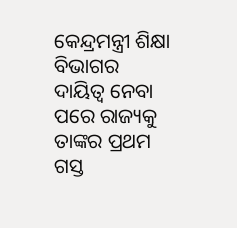କେନ୍ଦ୍ରମନ୍ତ୍ରୀ ଶିକ୍ଷା ବିଭାଗର ଦାୟିତ୍ବ ନେବା ପରେ ରାଜ୍ୟକୁ ତାଙ୍କର ପ୍ରଥମ ଗସ୍ତ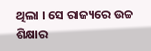ଥିଲା । ସେ ରାଜ୍ୟରେ ଉଚ୍ଚ ଶିକ୍ଷାର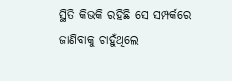ସ୍ଥିତି କିଭକି ରହିଛି ସେ ସମ୍ପର୍କରେ ଜାଣିବାକୁ ଚାହୁଁଥିଲେ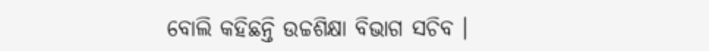ବୋଲି କହିଛନ୍ତି ଉଚ୍ଚଶିକ୍ଷା ବିଭାଗ ସଚିବ ।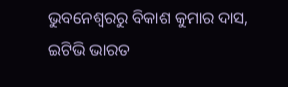ଭୁବନେଶ୍ବରରୁ ବିକାଶ କୁମାର ଦାସ, ଇଟିଭି ଭାରତ